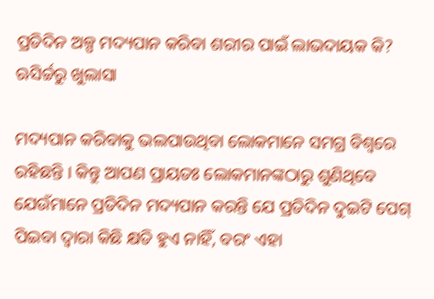ପ୍ରତିଦିନ ଅଳ୍ପ ମଦ୍ୟପାନ କରିବା ଶରୀର ପାଇଁ ଲାଭଦାୟକ କି? ଋିସର୍ଚ୍ଚରୁ ଖୁଲାସା

ମଦ୍ୟପାନ କରିବାକୁ ଭଲପାଉଥିବା ଲୋକମାନେ ସମଗ୍ର ବିଶ୍ୱରେ ରହିଛନ୍ତି । କିନ୍ତୁ ଆପଣ ପ୍ରାୟତଃ ଲୋକମାନଙ୍କଠାରୁ ଶୁଣିଥିବେ ଯେଉଁମାନେ ପ୍ରତିଦିନ ମଦ୍ୟପାନ କରନ୍ତି ଯେ ପ୍ରତିଦିନ ଦୁଇଟି ପେଗ୍ ପିଇବା ଦ୍ୱାରା କିଛି କ୍ଷତି ହୁଏ ନାହିଁ, ବରଂ ଏହା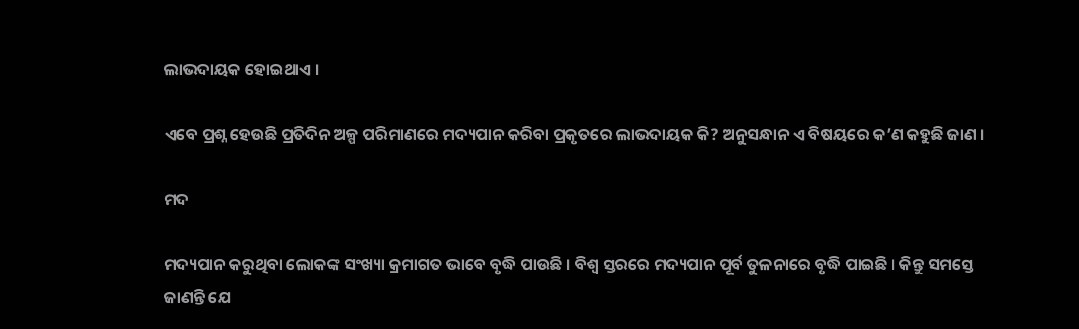ଲାଭଦାୟକ ହୋଇଥାଏ ।

ଏବେ ପ୍ରଶ୍ନ ହେଉଛି ପ୍ରତିଦିନ ଅଳ୍ପ ପରିମାଣରେ ମଦ୍ୟପାନ କରିବା ପ୍ରକୃତରେ ଲାଭଦାୟକ କି? ଅନୁସନ୍ଧାନ ଏ ବିଷୟରେ କ’ଣ କହୁଛି ଜାଣ ।

ମଦ

ମଦ୍ୟପାନ କରୁଥିବା ଲୋକଙ୍କ ସଂଖ୍ୟା କ୍ରମାଗତ ଭାବେ ବୃଦ୍ଧି ପାଉଛି । ବିଶ୍ୱ ସ୍ତରରେ ମଦ୍ୟପାନ ପୂର୍ବ ତୁଳନାରେ ବୃଦ୍ଧି ପାଇଛି । କିନ୍ତୁ ସମସ୍ତେ ଜାଣନ୍ତି ଯେ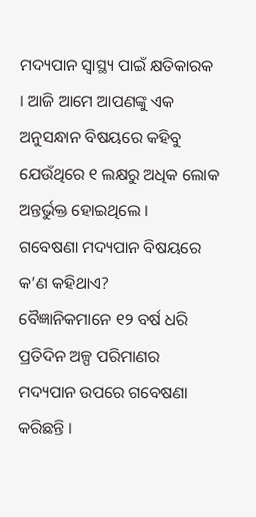ମଦ୍ୟପାନ ସ୍ୱାସ୍ଥ୍ୟ ପାଇଁ କ୍ଷତିକାରକ । ଆଜି ଆମେ ଆପଣଙ୍କୁ ଏକ ଅନୁସନ୍ଧାନ ବିଷୟରେ କହିବୁ ଯେଉଁଥିରେ ୧ ଲକ୍ଷରୁ ଅଧିକ ଲୋକ ଅନ୍ତର୍ଭୁକ୍ତ ହୋଇଥିଲେ ।
ଗବେଷଣା ମଦ୍ୟପାନ ବିଷୟରେ କ’ଣ କହିଥାଏ?
ବୈଜ୍ଞାନିକମାନେ ୧୨ ବର୍ଷ ଧରି ପ୍ରତିଦିନ ଅଳ୍ପ ପରିମାଣର ମଦ୍ୟପାନ ଉପରେ ଗବେଷଣା କରିଛନ୍ତି ।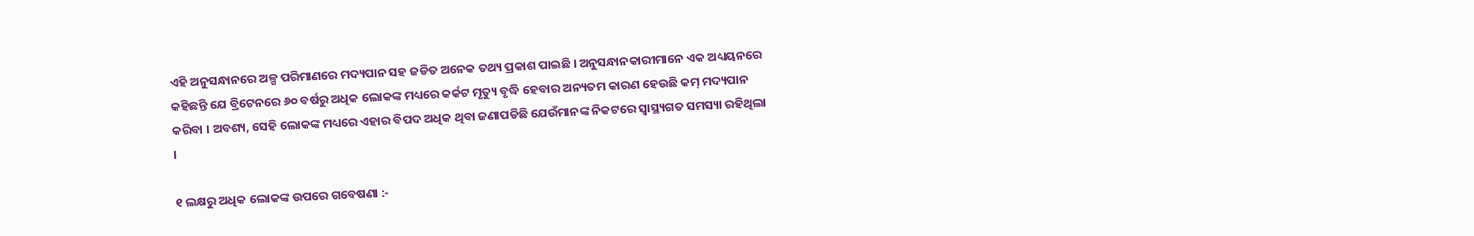ଏହି ଅନୁସନ୍ଧାନରେ ଅଳ୍ପ ପରିମାଣରେ ମଦ୍ୟପାନ ସହ ଜଡିତ ଅନେକ ତଥ୍ୟ ପ୍ରକାଶ ପାଇଛି । ଅନୁସନ୍ଧାନକାରୀମାନେ ଏକ ଅଧ୍ୟୟନରେ କହିଛନ୍ତି ଯେ ବ୍ରିଟେନରେ ୬୦ ବର୍ଷରୁ ଅଧିକ ଲୋକଙ୍କ ମଧ୍ୟରେ କର୍କଟ ମୃତ୍ୟୁ ବୃଦ୍ଧି ହେବାର ଅନ୍ୟତମ କାରଣ ହେଉଛି କମ୍ ମଦ୍ୟପାନ କରିବା । ଅବଶ୍ୟ, ସେହି ଲୋକଙ୍କ ମଧ୍ୟରେ ଏହାର ବିପଦ ଅଧିକ ଥିବା ଜଣାପଡିଛି ଯେଉଁମାନଙ୍କ ନିକଟରେ ସ୍ୱାସ୍ଥ୍ୟଗତ ସମସ୍ୟା ରହିଥିଲା ।

୧ ଲକ୍ଷରୁ ଅଧିକ ଲୋକଙ୍କ ଉପରେ ଗବେଷଣା :-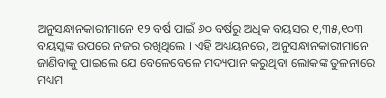ଅନୁସନ୍ଧାନକାରୀମାନେ ୧୨ ବର୍ଷ ପାଇଁ ୬୦ ବର୍ଷରୁ ଅଧିକ ବୟସର ୧,୩୫,୧୦୩ ବୟସ୍କଙ୍କ ଉପରେ ନଜର ରଖିଥିଲେ । ଏହି ଅଧ୍ୟୟନରେ, ଅନୁସନ୍ଧାନକାରୀମାନେ ଜାଣିବାକୁ ପାଇଲେ ଯେ ବେଳେବେଳେ ମଦ୍ୟପାନ କରୁଥିବା ଲୋକଙ୍କ ତୁଳନାରେ ମଧ୍ୟମ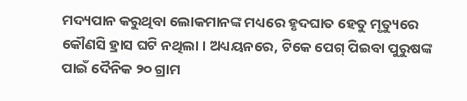ମଦ୍ୟପାନ କରୁଥିବା ଲୋକମାନଙ୍କ ମଧ୍ୟରେ ହୃଦଘାତ ହେତୁ ମୃତ୍ୟୁରେ କୌଣସି ହ୍ରାସ ଘଟି ନଥିଲା । ଅଧ୍ୟୟନରେ, ଟିକେ ପେଗ୍ ପିଇବା ପୁରୁଷଙ୍କ ପାଇଁ ଦୈନିକ ୨୦ ଗ୍ରାମ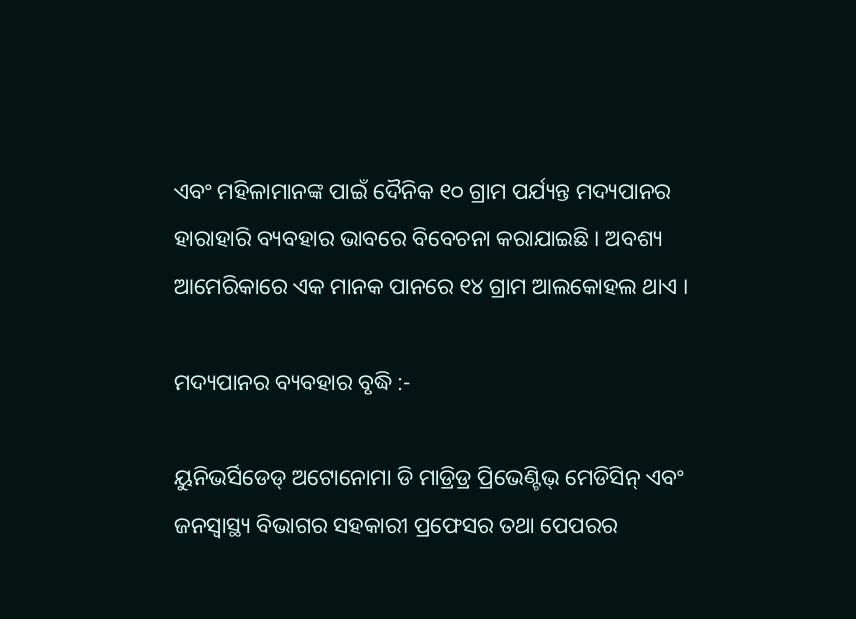ଏବଂ ମହିଳାମାନଙ୍କ ପାଇଁ ଦୈନିକ ୧୦ ଗ୍ରାମ ପର୍ଯ୍ୟନ୍ତ ମଦ୍ୟପାନର ହାରାହାରି ବ୍ୟବହାର ଭାବରେ ବିବେଚନା କରାଯାଇଛି । ଅବଶ୍ୟ ଆମେରିକାରେ ଏକ ମାନକ ପାନରେ ୧୪ ଗ୍ରାମ ଆଲକୋହଲ ଥାଏ ।

ମଦ୍ୟପାନର ବ୍ୟବହାର ବୃଦ୍ଧି :-

ୟୁନିଭର୍ସିଡେଡ୍ ଅଟୋନୋମା ଡି ମାଡ୍ରିଡ୍ର ପ୍ରିଭେଣ୍ଟିଭ୍ ମେଡିସିନ୍ ଏବଂ ଜନସ୍ୱାସ୍ଥ୍ୟ ବିଭାଗର ସହକାରୀ ପ୍ରଫେସର ତଥା ପେପରର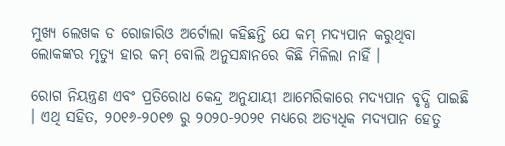ମୁଖ୍ୟ ଲେଖକ ଡ ରୋଜାରିଓ ଅର୍ଟୋଲା କହିଛନ୍ତି ଯେ କମ୍ ମଦ୍ୟପାନ କରୁଥିବା ଲୋକଙ୍କର ମୃତ୍ୟୁ ହାର କମ୍ ବୋଲି ଅନୁସନ୍ଧାନରେ କିଛି ମିଳିଲା ନାହିଁ ।

ରୋଗ ନିୟନ୍ତ୍ରଣ ଏବଂ ପ୍ରତିରୋଧ କେନ୍ଦ୍ର ଅନୁଯାୟୀ ଆମେରିକାରେ ମଦ୍ୟପାନ ବୃଦ୍ଧି ପାଇଛି । ଏଥି ସହିତ, ୨୦୧୬-୨୦୧୭ ରୁ ୨୦୨୦-୨୦୨୧ ମଧ୍ୟରେ ଅତ୍ୟଧିକ ମଦ୍ୟପାନ ହେତୁ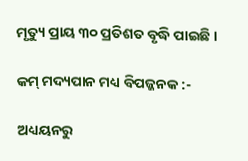ମୃତ୍ୟୁ ପ୍ରାୟ ୩୦ ପ୍ରତିଶତ ବୃଦ୍ଧି ପାଇଛି ।

କମ୍ ମଦ୍ୟପାନ ମଧ୍ୟ ବିପଜ୍ଜନକ :-

ଅଧ୍ୟୟନରୁ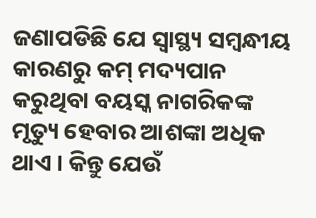ଜଣାପଡିଛି ଯେ ସ୍ୱାସ୍ଥ୍ୟ ସମ୍ବନ୍ଧୀୟ କାରଣରୁ କମ୍ ମଦ୍ୟପାନ କରୁଥିବା ବୟସ୍କ ନାଗରିକଙ୍କ ମୃତ୍ୟୁ ହେବାର ଆଶଙ୍କା ଅଧିକ ଥାଏ । କିନ୍ତୁ ଯେଉଁ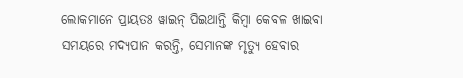ଲୋକମାନେ ପ୍ରାୟତଃ ୱାଇନ୍ ପିଇଥାନ୍ତି କିମ୍ବା କେବଳ ଖାଇବା ସମୟରେ ମଦ୍ୟପାନ କରନ୍ତି, ସେମାନଙ୍କ ମୃତ୍ୟୁ ହେବାର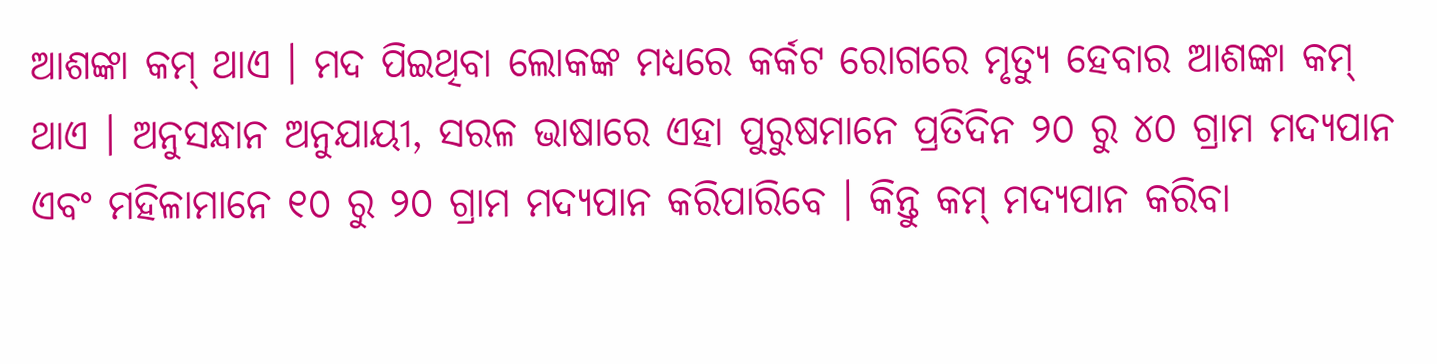ଆଶଙ୍କା କମ୍ ଥାଏ । ମଦ ପିଇଥିବା ଲୋକଙ୍କ ମଧ୍ୟରେ କର୍କଟ ରୋଗରେ ମୃତ୍ୟୁ ହେବାର ଆଶଙ୍କା କମ୍ ଥାଏ । ଅନୁସନ୍ଧାନ ଅନୁଯାୟୀ, ସରଳ ଭାଷାରେ ଏହା ପୁରୁଷମାନେ ପ୍ରତିଦିନ ୨୦ ରୁ ୪୦ ଗ୍ରାମ ମଦ୍ୟପାନ ଏବଂ ମହିଳାମାନେ ୧୦ ରୁ ୨୦ ଗ୍ରାମ ମଦ୍ୟପାନ କରିପାରିବେ । କିନ୍ତୁ କମ୍ ମଦ୍ୟପାନ କରିବା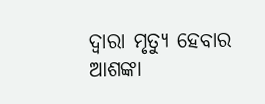ଦ୍ୱାରା ମୃତ୍ୟୁ ହେବାର ଆଶଙ୍କା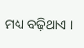ମଧ୍ୟ ବଢ଼ିଥାଏ ।